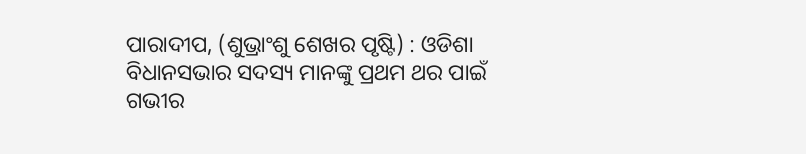ପାରାଦୀପ, (ଶୁଭ୍ରାଂଶୁ ଶେଖର ପୃଷ୍ଟି) : ଓଡିଶା ବିଧାନସଭାର ସଦସ୍ୟ ମାନଙ୍କୁ ପ୍ରଥମ ଥର ପାଇଁ ଗଭୀର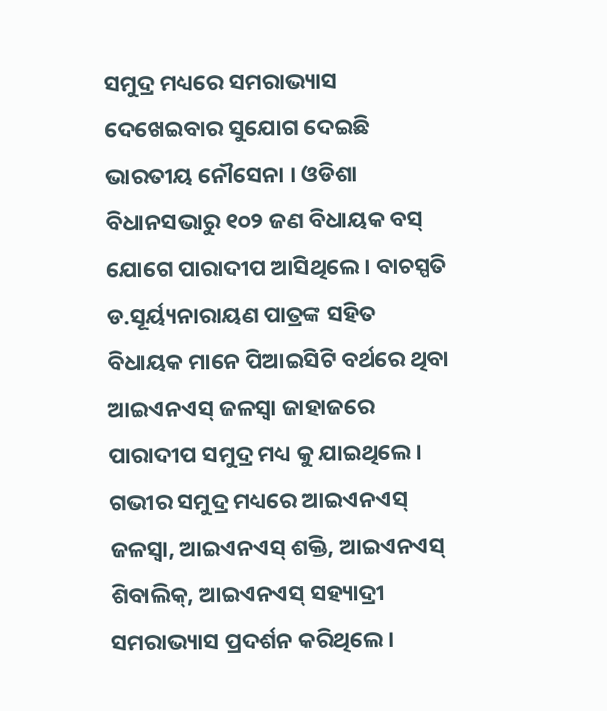ସମୁଦ୍ର ମଧ୍ୟରେ ସମରାଭ୍ୟାସ ଦେଖେଇବାର ସୁଯୋଗ ଦେଇଛି ଭାରତୀୟ ନୌସେନା । ଓଡିଶା ବିଧାନସଭାରୁ ୧୦୨ ଜଣ ବିଧାୟକ ବସ୍ ଯୋଗେ ପାରାଦୀପ ଆସିଥିଲେ । ବାଚସ୍ପତି ଡ.ସୂର୍ୟ୍ୟନାରାୟଣ ପାତ୍ରଙ୍କ ସହିତ ବିଧାୟକ ମାନେ ପିଆଇସିଟି ବର୍ଥରେ ଥିବା ଆଇଏନଏସ୍ ଜଳସ୍ୱା ଜାହାଜରେ ପାରାଦୀପ ସମୁଦ୍ର ମଧ୍ୟ କୁ ଯାଇଥିଲେ । ଗଭୀର ସମୁଦ୍ର ମଧ୍ୟରେ ଆଇଏନଏସ୍ ଜଳସ୍ୱା, ଆଇଏନଏସ୍ ଶକ୍ତି, ଆଇଏନଏସ୍ ଶିବାଲିକ୍, ଆଇଏନଏସ୍ ସହ୍ୟାଦ୍ରୀ ସମରାଭ୍ୟାସ ପ୍ରଦର୍ଶନ କରିଥିଲେ ।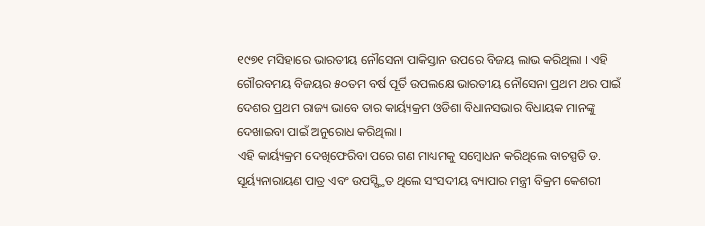୧୯୭୧ ମସିହାରେ ଭାରତୀୟ ନୌସେନା ପାକିସ୍ତାନ ଉପରେ ବିଜୟ ଲାଭ କରିଥିଲା । ଏହି ଗୌରବମୟ ବିଜୟର ୫୦ତମ ବର୍ଷ ପୂର୍ତି ଉପଲକ୍ଷେ ଭାରତୀୟ ନୌସେନା ପ୍ରଥମ ଥର ପାଇଁ ଦେଶର ପ୍ରଥମ ରାଜ୍ୟ ଭାବେ ତାର କାର୍ୟ୍ୟକ୍ରମ ଓଡିଶା ବିଧାନସଭାର ବିଧାୟକ ମାନଙ୍କୁ ଦେଖାଇବା ପାଇଁ ଅନୁରୋଧ କରିଥିଲା ।
ଏହି କାର୍ୟ୍ୟକ୍ରମ ଦେଖିଫେରିବା ପରେ ଗଣ ମାଧ୍ୟମକୁ ସମ୍ବୋଧନ କରିଥିଲେ ବାଚସ୍ପତି ଡ. ସୂର୍ୟ୍ୟନାରାୟଣ ପାତ୍ର ଏବଂ ଉପସ୍ସ୍ଥିତ ଥିଲେ ସଂସଦୀୟ ବ୍ୟାପାର ମନ୍ତ୍ରୀ ବିକ୍ରମ କେଶରୀ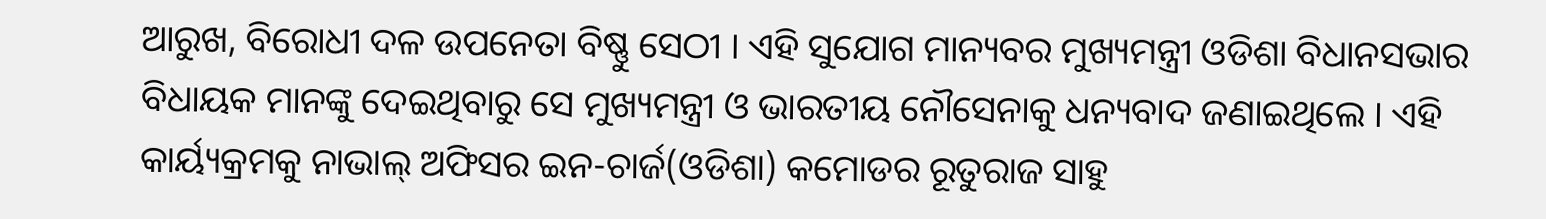ଆରୁଖ, ବିରୋଧୀ ଦଳ ଉପନେତା ବିଷ୍ଣୁ ସେଠୀ । ଏହି ସୁଯୋଗ ମାନ୍ୟବର ମୁଖ୍ୟମନ୍ତ୍ରୀ ଓଡିଶା ବିଧାନସଭାର ବିଧାୟକ ମାନଙ୍କୁ ଦେଇଥିବାରୁ ସେ ମୁଖ୍ୟମନ୍ତ୍ରୀ ଓ ଭାରତୀୟ ନୌସେନାକୁ ଧନ୍ୟବାଦ ଜଣାଇଥିଲେ । ଏହି କାର୍ୟ୍ୟକ୍ରମକୁ ନାଭାଲ୍ ଅଫିସର ଇନ-ଚାର୍ଜ(ଓଡିଶା) କମୋଡର ରୂତୁରାଜ ସାହୁ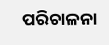ପରିଚାଳନା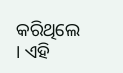କରିଥିଲେ । ଏହି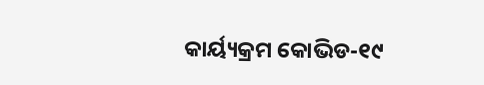କାର୍ୟ୍ୟକ୍ରମ କୋଭିଡ-୧୯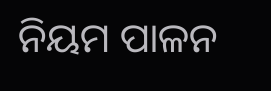ନିୟମ ପାଳନ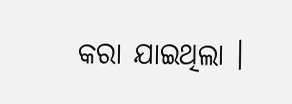କରା ଯାଇଥିଲା ।